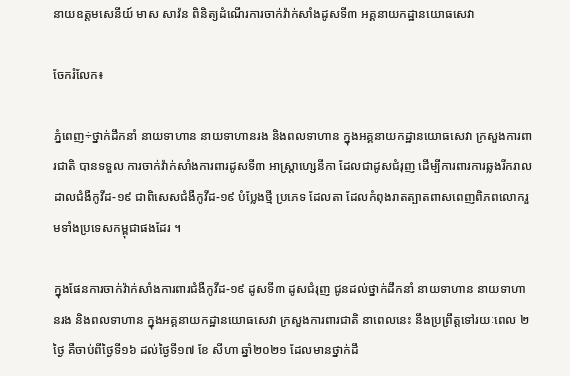នាយឧត្តមសេនីយ៍ មាស សាវ៉ន ពិនិត្យដំណើរការចាក់វ៉ាក់សាំងដូសទី៣ អគ្គនាយកដ្ឋានយោធសេវា

ចែករំលែក៖

ភ្នំពេញ÷ថ្នាក់ដឹកនាំ នាយទាហាន នាយទាហានរង និងពលទាហាន ក្នុងអគ្គនាយកដ្ឋានយោធសេវា ក្រសួងការពារជាតិ បានទទួល ការចាក់វ៉ាក់សាំងការពារដូសទី៣ អាស្រ្តាហ្សេនីកា ដែលជាដូសជំរុញ ដើម្បីការពារការឆ្លងរីករាលដាលជំងឺកូវីដ-១៩ ជាពិសេសជំងឺកូវីដ-១៩ បំប្លែងថ្មី ប្រភេទ ដែលតា ដែលកំពុងរាតត្បាតពាសពេញពិភពលោករួមទាំងប្រទេសកម្ពុជាផងដែរ ។

ក្នុងផែនការចាក់វ៉ាក់សាំងការពារជំងឺកូវីដ-១៩ ដូសទី៣ ដូសជំរុញ ជូនដល់ថ្នាក់ដឹកនាំ នាយទាហាន នាយទាហានរង និងពលទាហាន ក្នុងអគ្គនាយកដ្ឋានយោធសេវា ក្រសួងការពារជាតិ នាពេលនេះ នឹងប្រព្រឹត្តទៅរយៈពេល ២ថ្ងៃ គឺចាប់ពីថ្ងៃទី១៦ ដល់ថ្ងៃទី១៧ ខែ សីហា ឆ្នាំ២០២១ ដែលមានថ្នាក់ដឹ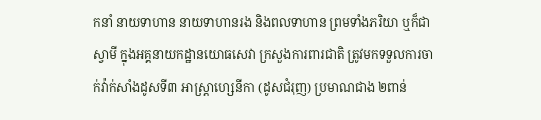កនាំ នាយទាហាន នាយទាហានរង និងពលទាហាន ព្រមទាំងភរិយា ឬក៏ជាស្វាមី ក្នុងអគ្គនាយកដ្ឋានយោធសេវា ក្រសួងការពារជាតិ ត្រូវមកទទួលការចាក់វ៉ាក់សាំងដូសទី៣ អាស្រ្តាហ្សេនីកា (ដូសជំរុញ) ប្រមាណជាង ២ពាន់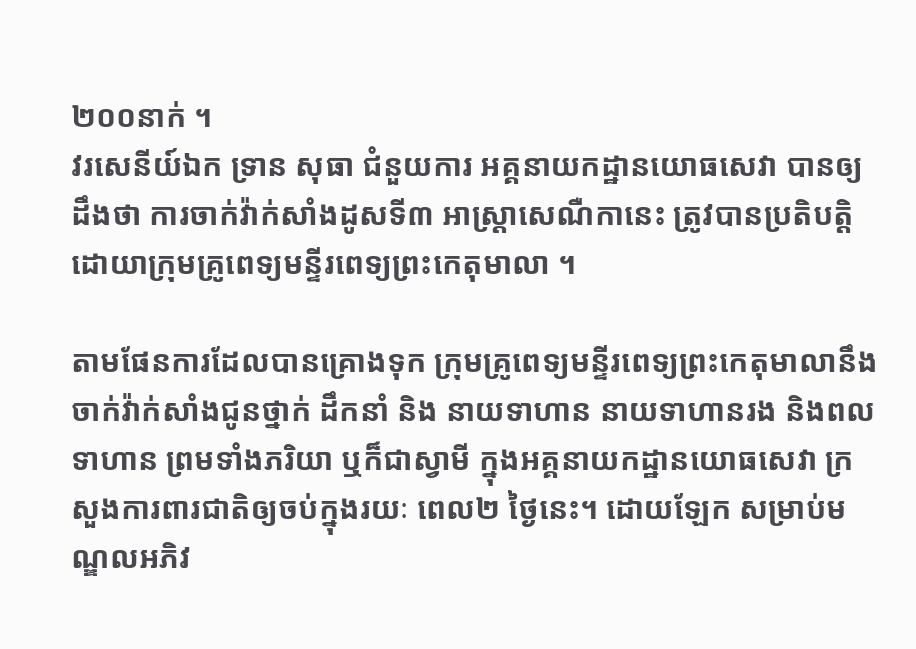២០០នាក់ ។
វរសេនីយ៍ឯក ទ្រាន សុធា ជំនួយការ អគ្គនាយកដ្ឋានយោធសេវា បានឲ្យដឹងថា ការចាក់វ៉ាក់សាំងដូសទី៣ អាស្រ្តាសេណឺកានេះ ត្រូវបានប្រតិបត្តិដោយាក្រុមគ្រូពេទ្យមន្ទីរពេទ្យព្រះកេតុមាលា ។

តាមផែនការដែលបានគ្រោងទុក ក្រុមគ្រូពេទ្យមន្ទីរពេទ្យព្រះកេតុមាលានឹងចាក់វ៉ាក់សាំងជូនថ្នាក់ ដឹកនាំ និង នាយទាហាន នាយទាហានរង និងពលទាហាន ព្រមទាំងភរិយា ឬក៏ជាស្វាមី ក្នុងអគ្គនាយកដ្ឋានយោធសេវា ក្រសួងការពារជាតិឲ្យចប់ក្នុងរយៈ ពេល២ ថ្ងៃនេះ។ ដោយឡែក សម្រាប់មណ្ឌលអភិវ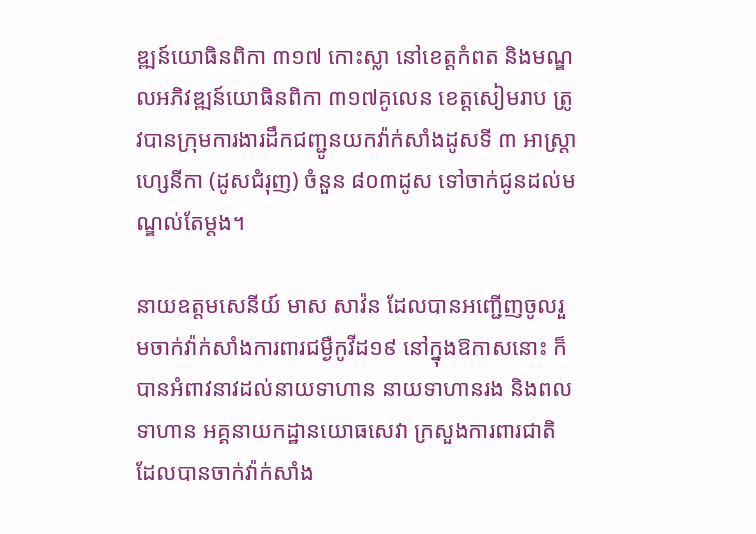ឌ្ឍន៍យោធិនពិកា ៣១៧ កោះស្លា នៅខេត្តកំពត និងមណ្ឌលអភិវឌ្ឍន៍យោធិនពិកា ៣១៧គូលេន ខេត្តសៀមរាប ត្រូវបានក្រុមការងារដឹកជញ្ជូនយកវ៉ាក់សាំងដូសទី ៣ អាស្រ្តាហ្សេនីកា (ដូសជំរុញ) ចំនួន ៨០៣ដូស ទៅចាក់ជូនដល់មណ្ឌល់តែម្តង។

នាយឧត្តមសេនីយ៍ មាស សាវ៉ន ដែលបានអញ្ជើញចូលរួមចាក់វ៉ាក់សាំងការពារជម្ងឺកូវីដ១៩ នៅក្នុងឱកាសនោះ ក៏បានអំពាវនាវដល់នាយទាហាន នាយទាហានរង និងពលទាហាន អគ្គនាយកដ្ឋានយោធសេវា ក្រសួងការពារជាតិ ដែលបានចាក់វ៉ាក់សាំង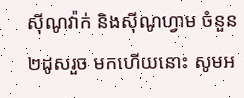ស៊ីណូវ៉ាក់ និងស៊ីណូហ្វាម ចំនួន ២ដូសរួច មកហើយនោះ សូមអ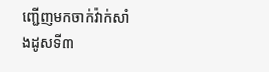ញ្ជើញមកចាក់វ៉ាក់សាំងដូសទី៣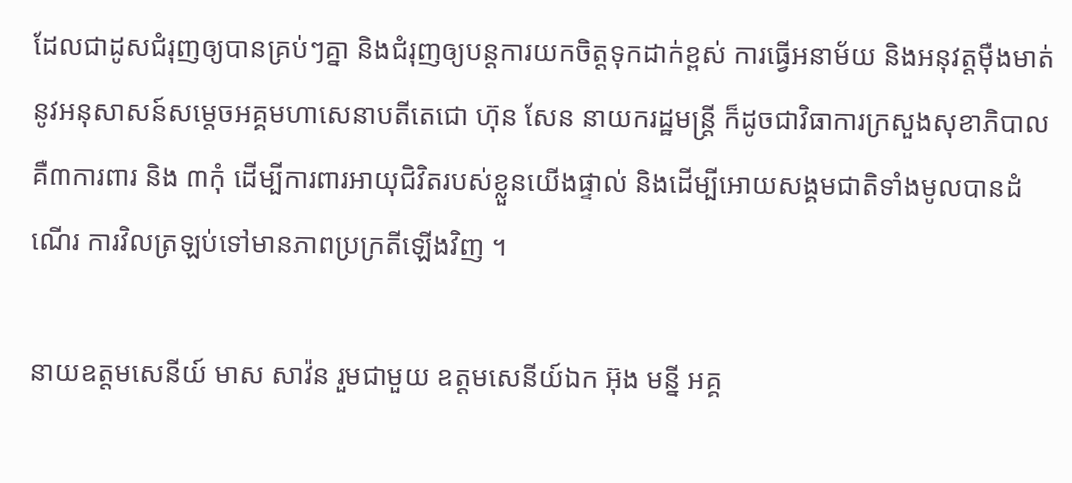ដែលជាដូសជំរុញឲ្យបានគ្រប់ៗគ្នា និងជំរុញឲ្យបន្តការយកចិត្តទុកដាក់ខ្ពស់ ការធ្វើអនាម័យ និងអនុវត្តម៉ឺងមាត់នូវអនុសាសន៍សម្តេចអគ្គមហាសេនាបតីតេជោ ហ៊ុន សែន នាយករដ្ឋមន្ត្រី ក៏ដូចជាវិធាការក្រសួងសុខាភិបាល គឺ៣ការពារ និង ៣កុំ ដើម្បីការពារអាយុជិវិតរបស់ខ្លួនយើងផ្ទាល់ និងដើម្បីអោយសង្គមជាតិទាំងមូលបានដំណើរ ការវិលត្រឡប់ទៅមានភាពប្រក្រតីឡើងវិញ ។

នាយឧត្តមសេនីយ៍ មាស សាវ៉ន រួមជាមួយ ឧត្តមសេនីយ៍ឯក អ៊ុង មន្នី អគ្គ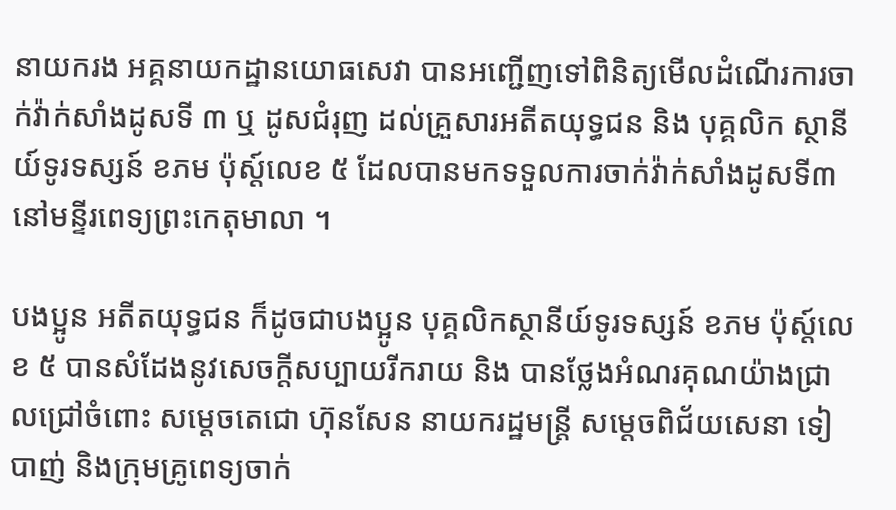នាយករង អគ្គនាយកដ្ឋានយោធសេវា បានអញ្ជើញទៅពិនិត្យមើលដំណើរការចាក់វ៉ាក់សាំងដូសទី ៣ ឬ ដូសជំរុញ ដល់គ្រួសារអតីតយុទ្ធជន និង បុគ្គលិក ស្ថានីយ៍ទូរទស្សន៍ ខភម ប៉ុស្ត៍លេខ ៥ ដែលបានមកទទួលការចាក់វ៉ាក់សាំងដូសទី៣ នៅមន្ទីរពេទ្យព្រះកេតុមាលា ។

បងប្អូន អតីតយុទ្ធជន ក៏ដូចជាបងប្អូន បុគ្គលិកស្ថានីយ៍ទូរទស្សន៍ ខភម ប៉ុស្ត៍លេខ ៥ បានសំដែងនូវសេចក្តីសប្បាយរីករាយ និង បានថ្លែងអំណរគុណយ៉ាងជ្រាលជ្រៅចំពោះ សម្តេចតេជោ ហ៊ុនសែន នាយករដ្ឋមន្រ្តី សម្តេចពិជ័យសេនា ទៀ បាញ់ និងក្រុមគ្រូពេទ្យចាក់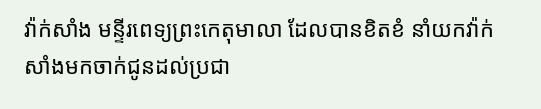វ៉ាក់សាំង មន្ទីរពេទ្យព្រះកេតុមាលា ដែលបានខិតខំ នាំយកវ៉ាក់សាំងមកចាក់ជូនដល់ប្រជា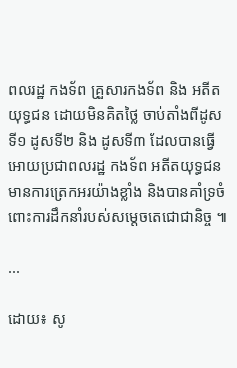ពលរដ្ឋ កងទ័ព គ្រួសារកងទ័ព និង អតីតយុទ្ធជន ដោយមិនគិតថ្លៃ ចាប់តាំងពីដូសទី១ ដូសទី២ និង ដូសទី៣ ដែលបានធ្វើអោយប្រជាពលរដ្ឋ កងទ័ព អតីតយុទ្ធជន មានការត្រេកអរយ៉ាងខ្លាំង និងបានគាំទ្រចំពោះការដឹកនាំរបស់សម្តេចតេជោជានិច្ច ៕

...

ដោយ៖ សូ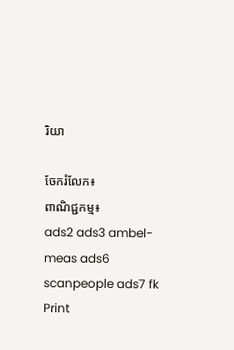រិយា

ចែករំលែក៖
ពាណិជ្ជកម្ម៖
ads2 ads3 ambel-meas ads6 scanpeople ads7 fk Print